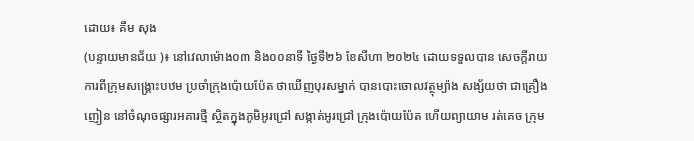ដោយ៖ គឹម សុង
(បន្ទាយមានជ័យ )៖ នៅវេលាម៉ោង០៣ និង០០នាទី ថ្ងៃទី២៦ ខែសីហា ២០២៤ ដោយទទួលបាន សេចក្តីរាយការពីក្រុមសង្គ្រោះបឋម ប្រចាំក្រុងប៉ោយប៉ែត ថាឃេីញបុរសម្នាក់ បានបោះចោលវត្ថុម្យ៉ាង សង្ស័យថា ជាគ្រឿងញៀន នៅចំណុចផ្សារអគារថ្មី ស្ថិតក្នុងភូមិអូរជ្រៅ សង្កាត់អូរជ្រៅ ក្រុងប៉ោយប៉ែត ហេីយព្យាយាម រត់គេច ក្រុម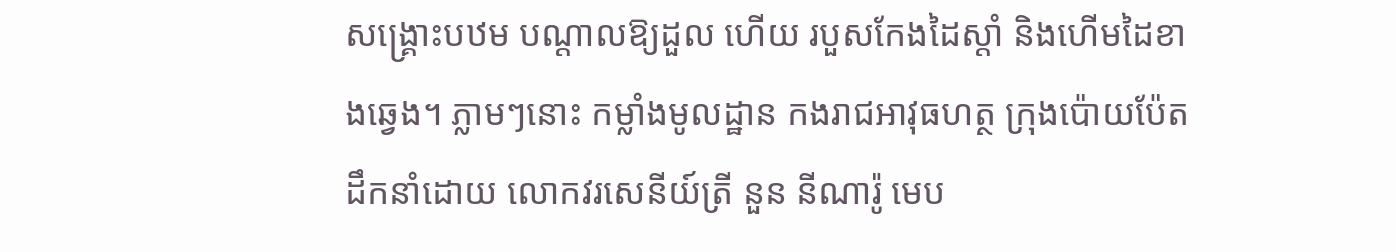សង្គ្រោះបឋម បណ្តាលឱ្យដួល ហើយ របួសកែងដៃស្តាំ និងហើមដៃខាងឆ្វេង។ ភ្លាមៗនោះ កម្លាំងមូលដ្ឋាន កងរាជអាវុធហត្ថ ក្រុងប៉ោយប៉ែត ដឹកនាំដោយ លោកវរសេនីយ៍ត្រី នួន នីណារ៉ូ មេប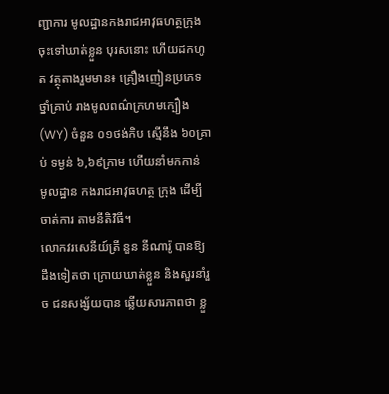ញ្ជាការ មូលដ្ឋានកងរាជអាវុធហត្ថក្រុង ចុះទៅឃាត់ខ្លួន បុរសនោះ ហើយដកហូត វត្ថុតាងរួមមាន៖ គ្រឿងញៀនប្រភេទថ្នាំគ្រាប់ រាងមូលពណ៌ក្រហមក្បឿង (WY) ចំនួន ០១ថង់កិប ស្មើនឹង ៦០គ្រាប់ ទម្ងន់ ៦,៦៩ក្រាម ហើយនាំមកកាន់ មូលដ្ឋាន កងរាជអាវុធហត្ថ ក្រុង ដើម្បីចាត់ការ តាមនីតិវិធី។
លោកវរសេនីយ៍ត្រី នួន នីណារ៉ូ បានឱ្យដឹងទៀតថា ក្រោយឃាត់ខ្លួន និងសួរនាំរួច ជនសង្ស័យបាន ឆ្លើយសារភាពថា ខ្លួ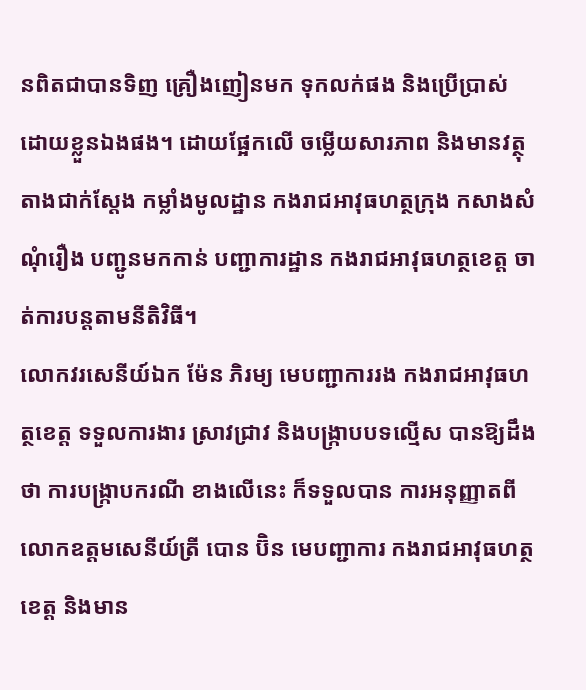នពិតជាបានទិញ គ្រឿងញៀនមក ទុកលក់ផង និងប្រើប្រាស់ ដោយខ្លួនឯងផង។ ដោយផ្អែកលេី ចម្លេីយសារភាព និងមានវត្ថុតាងជាក់ស្តែង កម្លាំងមូលដ្ឋាន កងរាជអាវុធហត្ថក្រុង កសាងសំណុំរឿង បញ្ជូនមកកាន់ បញ្ជាការដ្ឋាន កងរាជអាវុធហត្ថខេត្ត ចាត់ការបន្តតាមនីតិវិធី។
លោកវរសេនីយ៍ឯក ម៉ែន ភិរម្យ មេបញ្ជាការរង កងរាជអាវុធហត្ថខេត្ត ទទួលការងារ ស្រាវជ្រាវ និងបង្ក្រាបបទល្មេីស បានឱ្យដឹងថា ការបង្ក្រាបករណី ខាងលើនេះ ក៏ទទួលបាន ការអនុញ្ញាតពីលោកឧត្តមសេនីយ៍ត្រី បោន ប៊ិន មេបញ្ជាការ កងរាជអាវុធហត្ថខេត្ត និងមាន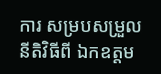ការ សម្របសម្រួល នីតិវិធីពី ឯកឧត្តម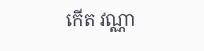កើត វណ្ណា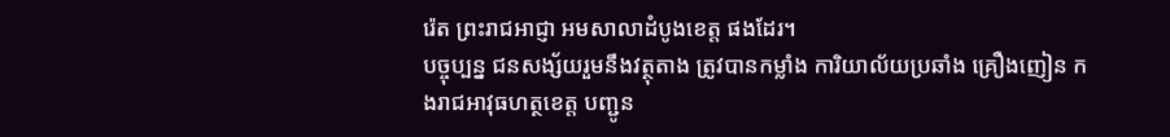រ៉េត ព្រះរាជអាជ្ញា អមសាលាដំបូងខេត្ត ផងដែរ។
បច្ចុប្បន្ន ជនសង្ស័យរួមនឹងវត្ថុតាង ត្រូវបានកម្លាំង ការិយាល័យប្រឆាំង គ្រឿងញៀន កងរាជអាវុធហត្ថខេត្ត បញ្ជូន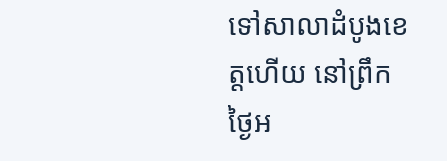ទៅសាលាដំបូងខេត្តហើយ នៅព្រឹកថ្ងៃអ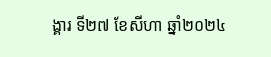ង្គារ ទី២៧ ខែសីហា ឆ្នាំ២០២៤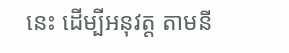នេះ ដើម្បីអនុវត្ត តាមនី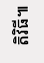តិវិធី៕